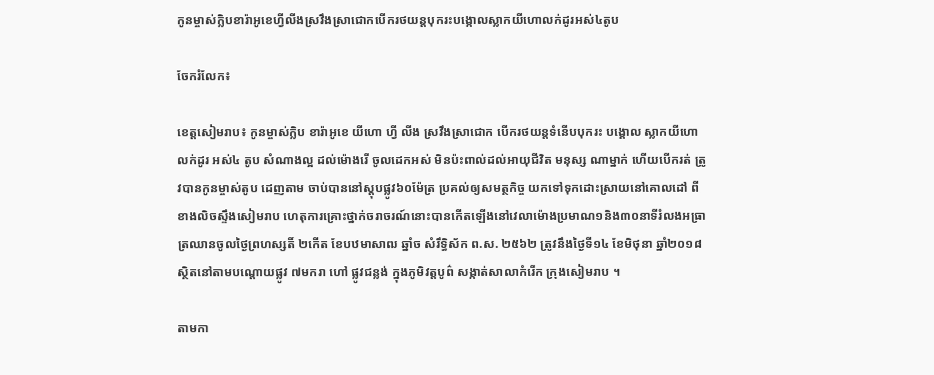កូនម្ចាស់ក្លិបខារ៉ាអូខេហ្វីលីងស្រវឹងស្រាជោកបើករថយន្តបុករះបង្កោលស្លាកយីហោលក់ដូរអស់៤តូប

ចែករំលែក៖

ខេត្តសៀមរាប៖ កូនម្ចាស់ក្លិប ខារ៉ាអូខេ យីហោ ហ្វី លីង ស្រវឹងស្រាជោក បើករថយន្តទំនើបបុករះ បង្គោល ស្លាកយីហោ លក់ដូរ អស់៤ តូប សំណាងល្អ ដល់ម៉ោងរើ ចូលដេកអស់ មិនប៉ះពាល់ដល់អាយុជីវិត មនុស្ស ណាម្នាក់ ហើយបើករត់ ត្រូវបានកូនម្ចាស់តូប ដេញតាម ចាប់បាននៅស្តុបផ្លូវ៦០ម៉ែត្រ ប្រគល់ឲ្យសមត្ថកិច្ច យកទៅទុកដោះស្រាយនៅគោលដៅ ពីខាងលិចស្ទឹងសៀមរាប ហេតុការគ្រោះថ្នាក់ចរាចរណ៍នោះបានកើតឡើងនៅវេលាម៉ោងប្រមាណ១និង៣០នាទីរំលងអធ្រាត្រឈានចូលថ្ងៃព្រហស្សតិ៍ ២កើត ខែបឋមាសាឍ ឆ្នាំច សំរឹទ្ធិស័ក ព.ស. ២៥៦២ ត្រូវនឹងថ្ងៃទី១៤ ខែមិថុនា ឆ្នាំ២០១៨ ស្ថិតនៅតាមបណ្តោយផ្លូវ ៧មករា ហៅ ផ្លូវជន្លង់ ក្នុងភូមិវត្តបូព៌ សង្កាត់សាលាកំរើក ក្រុងសៀមរាប ។

តាមកា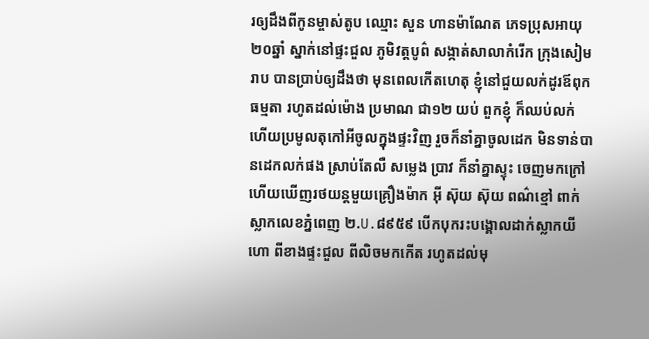រឲ្យដឹងពីកូនម្ចាស់តូប ឈ្មោះ សួន ហានម៉ាណែត ភេទប្រុសអាយុ២០ឆ្នាំ ស្នាក់នៅផ្ទះជួល ភូមិវត្តបូព៌ សង្កាត់សាលាកំរើក ក្រុងសៀមរាប បានប្រាប់ឲ្យដឹងថា មុនពេលកើតហេតុ ខ្ញុំនៅជួយលក់ដូរឪពុក ធម្មតា រហូតដល់ម៉ោង ប្រមាណ ជា១២ យប់ ពួកខ្ញុំ ក៏ឈប់លក់ ហើយប្រមូលតុកៅអីចូលក្នុងផ្ទះវិញ រួចក៏នាំគ្នាចូលដេក មិនទាន់បានដេកលក់ផង ស្រាប់តែលឺ សម្លេង ប្រាវ ក៏នាំគ្នាស្ទុះ ចេញមកក្រៅ ហើយឃើញរថយន្តមួយគ្រឿងម៉ាក អ៊ី ស៊ុយ ស៊ុយ ពណ៌ខ្មៅ ពាក់ស្លាកលេខភ្នំពេញ ២.U.៨៩៥៩ បើកបុករះបង្គោលដាក់ស្លាកយីហោ ពីខាងផ្ទះជួល ពីលិចមកកើត រហូតដល់មុ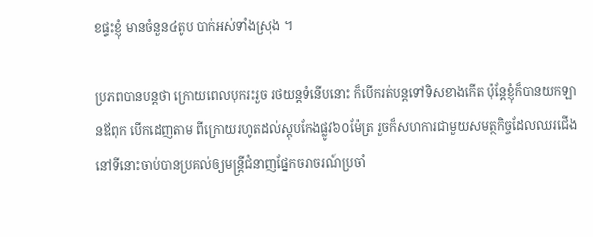ខផ្ទះខ្ញុំ មានចំនួន៤តូប បាក់អស់ទាំងស្រុង ។

ប្រភពបានបន្តថា ក្រោយពេលបុករះរួច រថយន្តទំនើបនោះ ក៏បើករត់បន្តទៅទិសខាងកើត ប៉ុន្តែខ្ញុំក៏បានយកឡានឪពុក បើកដេញតាម ពីក្រោយរហូតដល់ស្តុបកែងផ្លូវ៦០ម៉ែត្រ រួចក៏សហការជាមួយសមត្ថកិច្ចដែលឈរជើងនៅទីនោះចាប់បានប្រគល់ឲ្យមន្ត្រីជំនាញផ្នែកចរាចរណ៍ប្រចាំ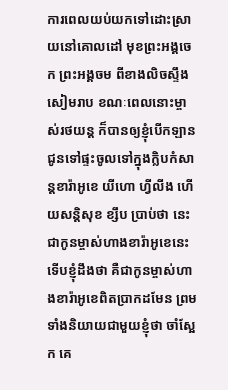ការពេលយប់យកទៅដោះស្រាយនៅគោលដៅ មុខព្រះអង្គចេក ព្រះអង្គចម ពីខាងលិចស្ទឹងសៀមរាប ខណៈពេលនោះម្ចាស់រថយន្ត ក៏បានឲ្យខ្ញុំបើកឡានជូនទៅផ្ទះចូលទៅក្នុងក្លិបកំសាន្តខារ៉ាអូខេ យីហោ ហ្វីលីង ហើយសន្តិសុខ ខ្សឹប ប្រាប់ថា នេះជាកូនម្ចាស់ហាងខារ៉ាអូខេនេះ ទើបខ្ញុំដឹងថា គឺជាកូនម្ចាស់ហាងខារ៉ាអូខេពិតប្រាកដមែន ព្រមទាំងនិយាយជាមួយខ្ញុំថា ចាំស្អែក គេ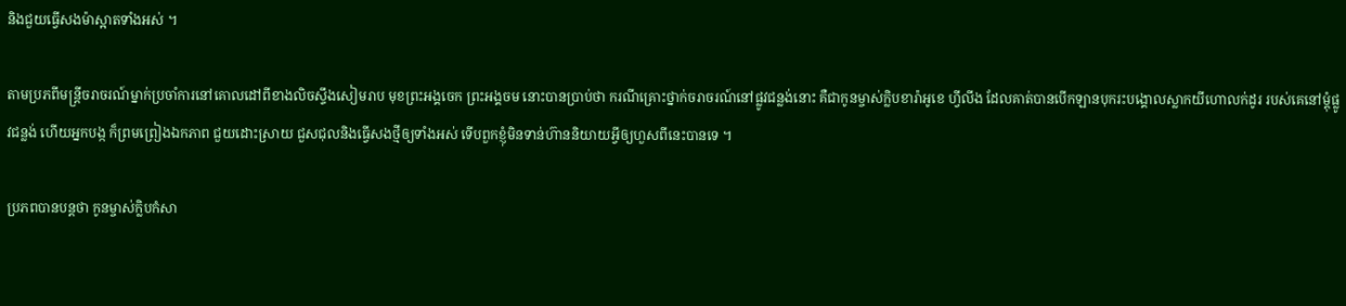និងជួយធ្វើសងម៉ាស្អាតទាំងអស់ ។

តាមប្រភពីមន្ត្រីចរាចរណ៍ម្នាក់ប្រចាំការនៅគោលដៅពីខាងលិចស្ទឹងសៀមរាប មុខព្រះអង្គចេក ព្រះអង្គចម នោះបានប្រាប់ថា ករណីគ្រោះថ្នាក់ចរាចរណ៍នៅផ្លូវជន្លង់នោះ គឺជាកូនម្ចាស់ក្លិបខារ៉ាអូខេ ហ្វីលីង ដែលគាត់បានបើកឡានបុករះបង្គោលស្លាកយីហោលក់ដូរ របស់គេនៅម្តុំផ្លូវជន្លង់ ហើយអ្នកបង្ក ក៏ព្រមព្រៀងឯកភាព ជួយដោះស្រាយ ជួសជុលនិងធ្វើសងថ្មីឲ្យទាំងអស់ ទើបពួកខ្ញុំមិនទាន់ហ៊ាននិយាយអ្វីឲ្យហួសពីនេះបានទេ ។

ប្រភពបានបន្តថា កូនម្ចាស់ក្លិបកំសា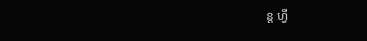ន្ត ហ្វី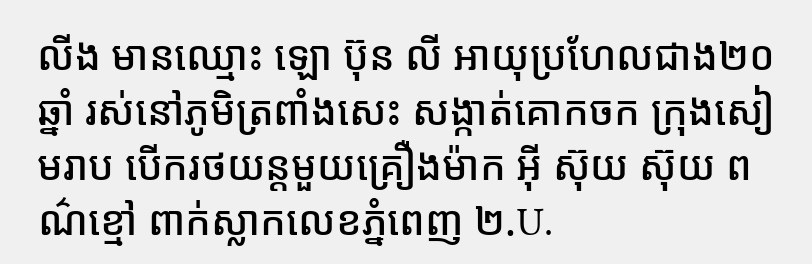លីង មានឈ្មោះ ឡោ ប៊ុន លី អាយុប្រហែលជាង២០ឆ្នាំ រស់នៅភូមិត្រពាំងសេះ សង្កាត់គោកចក ក្រុងសៀមរាប បើករថយន្តមួយគ្រឿងម៉ាក អ៊ី ស៊ុយ ស៊ុយ ពណ៌ខ្មៅ ពាក់ស្លាកលេខភ្នំពេញ ២.U.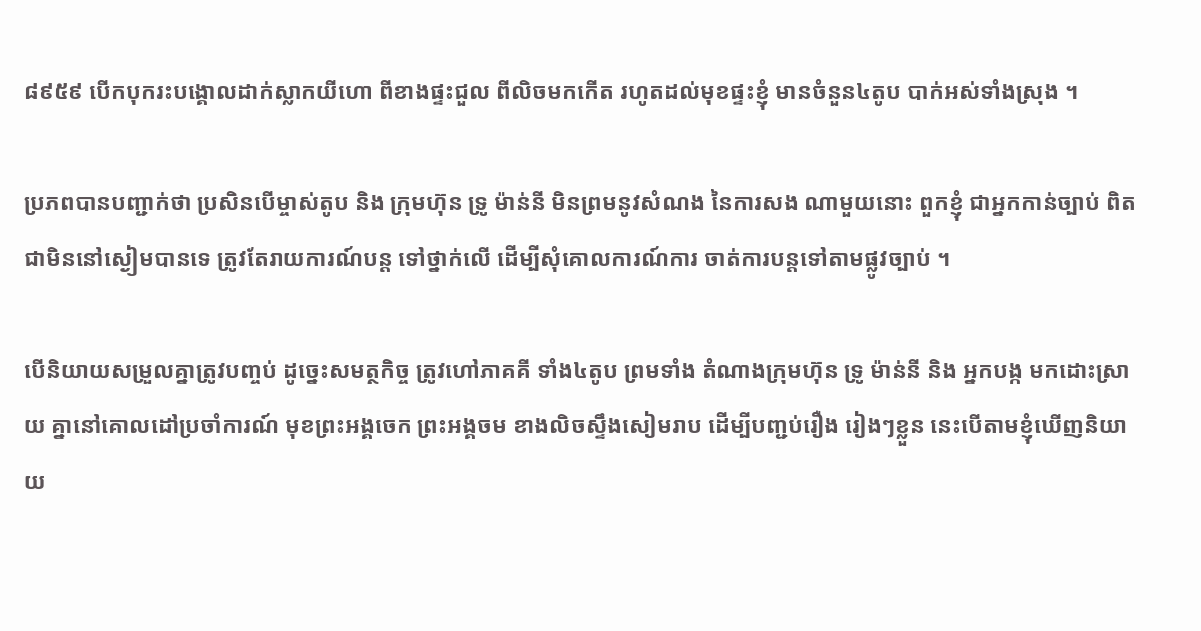៨៩៥៩ បើកបុករះបង្គោលដាក់ស្លាកយីហោ ពីខាងផ្ទះជួល ពីលិចមកកើត រហូតដល់មុខផ្ទះខ្ញុំ មានចំនួន៤តូប បាក់អស់ទាំងស្រុង ។

ប្រភពបានបញ្ជាក់ថា ប្រសិនបើម្ចាស់តូប និង ក្រុមហ៊ុន ទ្រូ ម៉ាន់នី មិនព្រមនូវសំណង នៃការសង ណាមួយនោះ ពួកខ្ញុំ ជាអ្នកកាន់ច្បាប់ ពិតជាមិននៅស្ងៀមបានទេ ត្រូវតែរាយការណ៍បន្ត ទៅថ្នាក់លើ ដើម្បីសុំគោលការណ៍ការ ចាត់ការបន្តទៅតាមផ្លូវច្បាប់ ។

បើនិយាយសម្រួលគ្នាត្រូវបញ្ចប់ ដូច្នេះសមត្ថកិច្ច ត្រូវហៅភាគគី ទាំង៤តូប ព្រមទាំង តំណាងក្រុមហ៊ុន ទ្រូ ម៉ាន់នី និង អ្នកបង្ក មកដោះស្រាយ គ្នានៅគោលដៅប្រចាំការណ៍ មុខព្រះអង្គចេក ព្រះអង្គចម ខាងលិចស្ទឹងសៀមរាប ដើម្បីបញ្ជប់រឿង រៀងៗខ្លួន នេះបើតាមខ្ញុំឃើញនិយាយ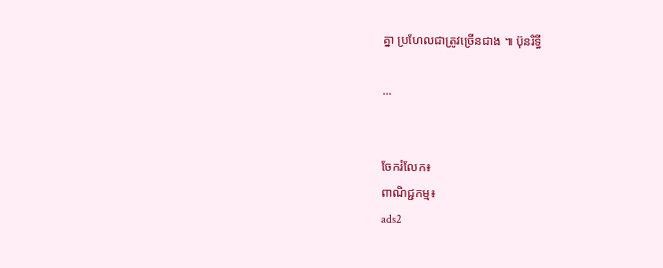គ្នា ប្រហែលជាត្រូវច្រើនជាង ៕ ប៊ុនរិទ្ធី

...


ចែករំលែក៖
ពាណិជ្ជកម្ម៖
ads2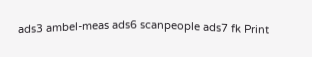ads3 ambel-meas ads6 scanpeople ads7 fk Print